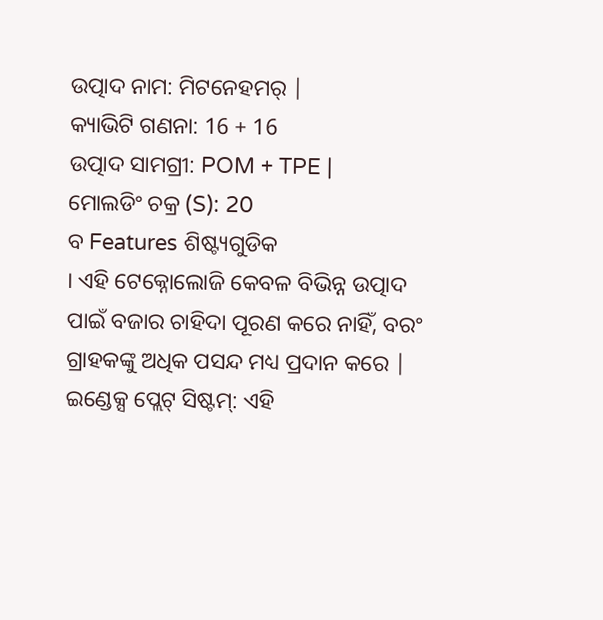ଉତ୍ପାଦ ନାମ: ମିଟନେହମର୍ |
କ୍ୟାଭିଟି ଗଣନା: 16 + 16
ଉତ୍ପାଦ ସାମଗ୍ରୀ: POM + TPE |
ମୋଲଡିଂ ଚକ୍ର (S): 20
ବ Features ଶିଷ୍ଟ୍ୟଗୁଡିକ
। ଏହି ଟେକ୍ନୋଲୋଜି କେବଳ ବିଭିନ୍ନ ଉତ୍ପାଦ ପାଇଁ ବଜାର ଚାହିଦା ପୂରଣ କରେ ନାହିଁ, ବରଂ ଗ୍ରାହକଙ୍କୁ ଅଧିକ ପସନ୍ଦ ମଧ୍ୟ ପ୍ରଦାନ କରେ |
ଇଣ୍ଡେକ୍ସ ପ୍ଲେଟ୍ ସିଷ୍ଟମ୍: ଏହି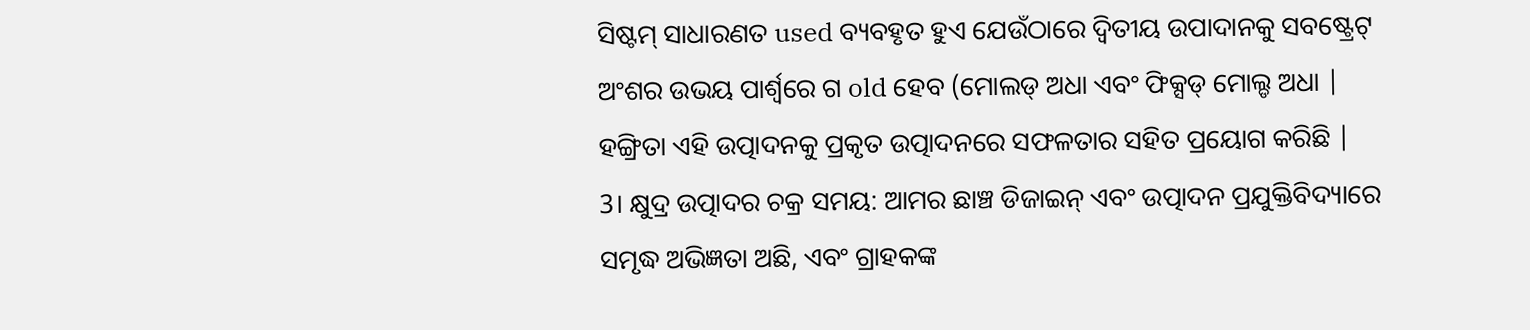ସିଷ୍ଟମ୍ ସାଧାରଣତ used ବ୍ୟବହୃତ ହୁଏ ଯେଉଁଠାରେ ଦ୍ୱିତୀୟ ଉପାଦାନକୁ ସବଷ୍ଟ୍ରେଟ୍ ଅଂଶର ଉଭୟ ପାର୍ଶ୍ୱରେ ଗ old ହେବ (ମୋଲଡ୍ ଅଧା ଏବଂ ଫିକ୍ସଡ୍ ମୋଲ୍ଡ ଅଧା | ହଙ୍ଗ୍ରିତା ଏହି ଉତ୍ପାଦନକୁ ପ୍ରକୃତ ଉତ୍ପାଦନରେ ସଫଳତାର ସହିତ ପ୍ରୟୋଗ କରିଛି |
3। କ୍ଷୁଦ୍ର ଉତ୍ପାଦର ଚକ୍ର ସମୟ: ଆମର ଛାଞ୍ଚ ଡିଜାଇନ୍ ଏବଂ ଉତ୍ପାଦନ ପ୍ରଯୁକ୍ତିବିଦ୍ୟାରେ ସମୃଦ୍ଧ ଅଭିଜ୍ଞତା ଅଛି, ଏବଂ ଗ୍ରାହକଙ୍କ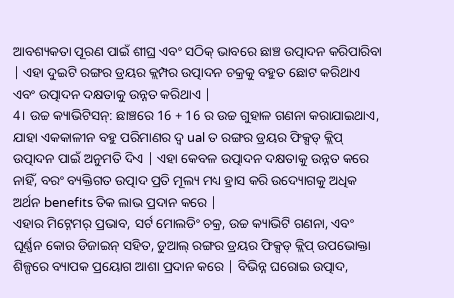ଆବଶ୍ୟକତା ପୂରଣ ପାଇଁ ଶୀଘ୍ର ଏବଂ ସଠିକ୍ ଭାବରେ ଛାଞ୍ଚ ଉତ୍ପାଦନ କରିପାରିବା | ଏହା ଦୁଇଟି ରଙ୍ଗର ଡ୍ରୟର କ୍ଲମ୍ପର ଉତ୍ପାଦନ ଚକ୍ରକୁ ବହୁତ ଛୋଟ କରିଥାଏ ଏବଂ ଉତ୍ପାଦନ ଦକ୍ଷତାକୁ ଉନ୍ନତ କରିଥାଏ |
4। ଉଚ୍ଚ କ୍ୟାଭିଟିସନ୍: ଛାଞ୍ଚରେ 16 + 16 ର ଉଚ୍ଚ ଗୁହାଳ ଗଣନା କରାଯାଇଥାଏ, ଯାହା ଏକକାଳୀନ ବହୁ ପରିମାଣର ଦ୍ୱ ual ତ ରଙ୍ଗର ଡ୍ରୟର ଫିକ୍ସଡ୍ କ୍ଲିପ୍ ଉତ୍ପାଦନ ପାଇଁ ଅନୁମତି ଦିଏ | ଏହା କେବଳ ଉତ୍ପାଦନ ଦକ୍ଷତାକୁ ଉନ୍ନତ କରେ ନାହିଁ, ବରଂ ବ୍ୟକ୍ତିଗତ ଉତ୍ପାଦ ପ୍ରତି ମୂଲ୍ୟ ମଧ୍ୟ ହ୍ରାସ କରି ଉଦ୍ୟୋଗକୁ ଅଧିକ ଅର୍ଥନ benefits ତିକ ଲାଭ ପ୍ରଦାନ କରେ |
ଏହାର ମିଟ୍ନେମର୍ ପ୍ରଭାବ, ସର୍ଟ ମୋଲଡିଂ ଚକ୍ର, ଉଚ୍ଚ କ୍ୟାଭିଟି ଗଣନା, ଏବଂ ଘୂର୍ଣ୍ଣନ କୋର ଡିଜାଇନ୍ ସହିତ, ଡୁଆଲ୍ ରଙ୍ଗର ଡ୍ରୟର ଫିକ୍ସଡ୍ କ୍ଲିପ୍ ଉପଭୋକ୍ତା ଶିଳ୍ପରେ ବ୍ୟାପକ ପ୍ରୟୋଗ ଆଶା ପ୍ରଦାନ କରେ | ବିଭିନ୍ନ ଘରୋଇ ଉତ୍ପାଦ,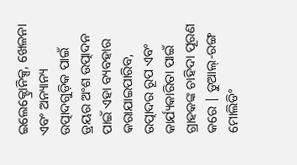ଇଲେକ୍ଟ୍ରୋନିକ୍ସ, ଖେଳନା ଏବଂ ଅନ୍ୟାନ୍ୟ ଉତ୍ପାଦଗୁଡ଼ିକ ପାଇଁ ଡ୍ରୟର ଅଂଶ ଉତ୍ପାଦନ ପାଇଁ ଏହା ବ୍ୟବହାର କରାଯାଇପାରିବ, ଉତ୍ପାଦର ରୂପ ଏବଂ କାର୍ଯ୍ୟକାରିତା ପାଇଁ ଗ୍ରାହକଙ୍କ ଚାହିଦା ପୂରଣ କରେ | ଡୁଆଲ୍-ରଙ୍ଗ ମୋଲିଡିଂ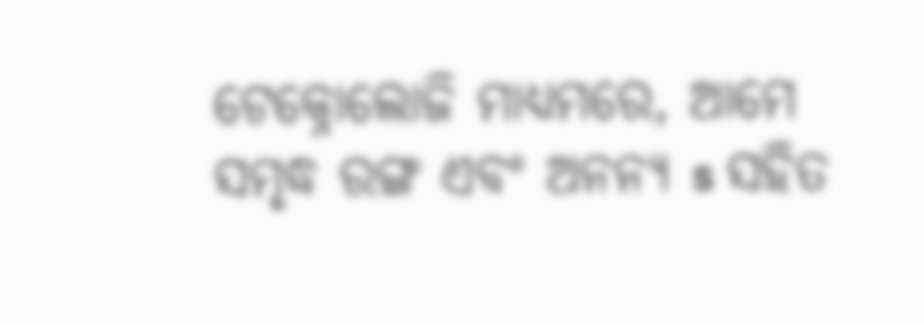ଟେକ୍ନୋଲୋଜି ମାଧ୍ୟମରେ, ଆମେ ସମୃଦ୍ଧ ରଙ୍ଗ ଏବଂ ଅନନ୍ୟ s ସହିତ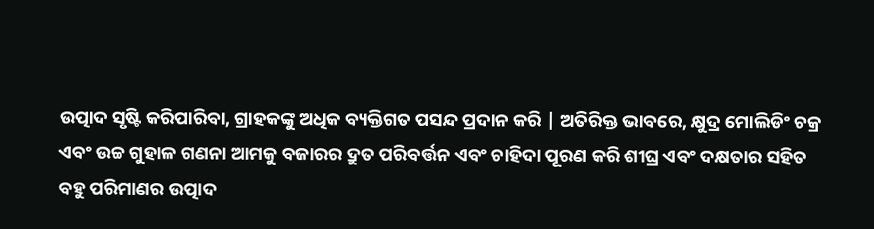ଉତ୍ପାଦ ସୃଷ୍ଟି କରିପାରିବା, ଗ୍ରାହକଙ୍କୁ ଅଧିକ ବ୍ୟକ୍ତିଗତ ପସନ୍ଦ ପ୍ରଦାନ କରି | ଅତିରିକ୍ତ ଭାବରେ, କ୍ଷୁଦ୍ର ମୋଲିଡିଂ ଚକ୍ର ଏବଂ ଉଚ୍ଚ ଗୁହାଳ ଗଣନା ଆମକୁ ବଜାରର ଦ୍ରୁତ ପରିବର୍ତ୍ତନ ଏବଂ ଚାହିଦା ପୂରଣ କରି ଶୀଘ୍ର ଏବଂ ଦକ୍ଷତାର ସହିତ ବହୁ ପରିମାଣର ଉତ୍ପାଦ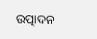ଉତ୍ପାଦନ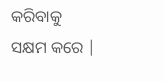କରିବାକୁ ସକ୍ଷମ କରେ |